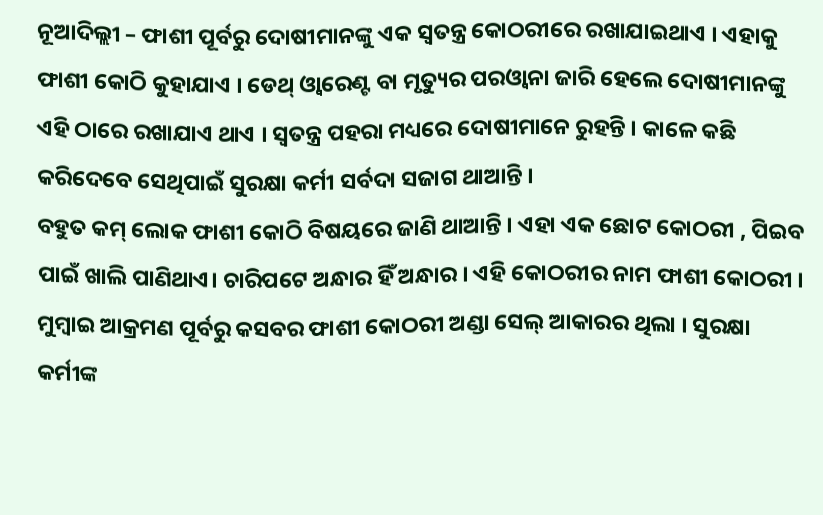ନୂଆଦିଲ୍ଲୀ – ଫାଶୀ ପୂର୍ବରୁ ଦୋଷୀମାନଙ୍କୁ ଏକ ସ୍ୱତନ୍ତ୍ର କୋଠରୀରେ ରଖାଯାଇଥାଏ । ଏହାକୁ ଫାଶୀ କୋଠି କୁହାଯାଏ । ଡେଥ୍ ଓ୍ୱାରେଣ୍ଟ ବା ମୃତ୍ୟୁର ପରଓ୍ୱାନା ଜାରି ହେଲେ ଦୋଷୀମାନଙ୍କୁ ଏହି ଠାରେ ରଖାଯାଏ ଥାଏ । ସ୍ୱତନ୍ତ୍ର ପହରା ମଧ୍ୟରେ ଦୋଷୀମାନେ ରୁହନ୍ତି । କାଳେ କଛି କରିଦେବେ ସେଥିପାଇଁ ସୁରକ୍ଷା କର୍ମୀ ସର୍ବଦା ସଜାଗ ଥାଆନ୍ତି ।
ବହୁତ କମ୍ ଲୋକ ଫାଶୀ କୋଠି ବିଷୟରେ ଜାଣି ଥାଆନ୍ତି । ଏହା ଏକ ଛୋଟ କୋଠରୀ , ପିଇବ ପାଇଁ ଖାଲି ପାଣିଥାଏ। ଚାରିପଟେ ଅନ୍ଧାର ହିଁ ଅନ୍ଧାର । ଏହି କୋଠରୀର ନାମ ଫାଶୀ କୋଠରୀ । ମୁମ୍ବାଇ ଆକ୍ରମଣ ପୂର୍ବରୁ କସବର ଫାଶୀ କୋଠରୀ ଅଣ୍ଡା ସେଲ୍ ଆକାରର ଥିଲା । ସୁରକ୍ଷା କର୍ମୀଙ୍କ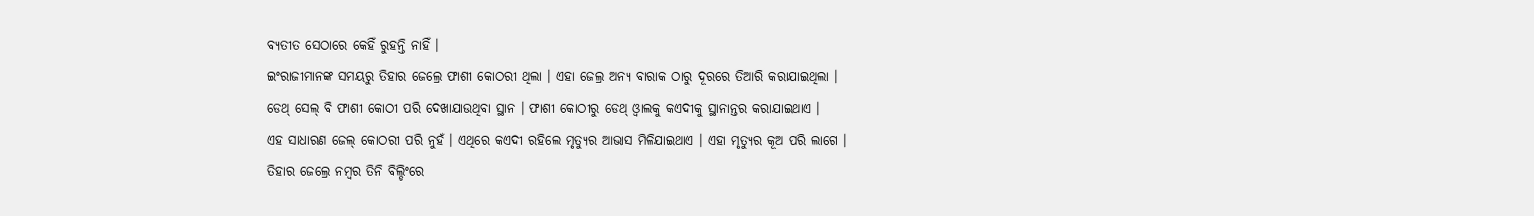ବ୍ୟତୀତ ସେଠାରେ କେହିଁ ରୁହନ୍ତି ନାହିଁ ।
ଇଂରାଜୀମାନଙ୍କ ସମୟରୁ ତିହାର ଜେଲ୍ରେ ଫାଶୀ କୋଠରୀ ଥିଲା । ଏହା ଜେଲ୍ର ଅନ୍ୟ ବାରାକ ଠାରୁ ଦୂରରେ ତିଆରି କରାଯାଇଥିଲା ।
ଡେଥ୍ ସେଲ୍ ବି ଫାଶୀ କୋଠୀ ପରି ଦେଖାଯାଉଥିବା ସ୍ଥାନ । ଫାଶୀ କୋଠୀରୁ ଡେଥ୍ ଓ୍ୱାଲକୁ କଏଦୀକୁ ସ୍ଥାନାନ୍ତର କରାଯାଇଥାଏ ।
ଏହ ସାଧାରଣ ଜେଲ୍ କୋଠରୀ ପରି ନୁହଁ । ଏଥିରେ କଏଦୀ ରହିଲେ ମୃତ୍ୟୁର ଆଭାସ ମିଳିଯାଇଥାଏ । ଏହା ମୃତ୍ୟୁର କୂଅ ପରି ଲାଗେ ।
ତିହାର ଜେଲ୍ରେ ନମ୍ବର ତିନି ବିଲ୍ଡିଂରେ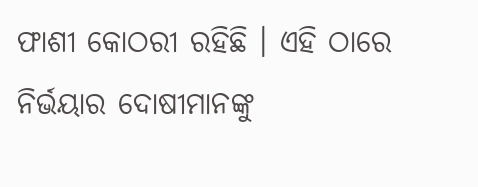ଫାଶୀ କୋଠରୀ ରହିଛି । ଏହି ଠାରେ ନିର୍ଭୟାର ଦୋଷୀମାନଙ୍କୁ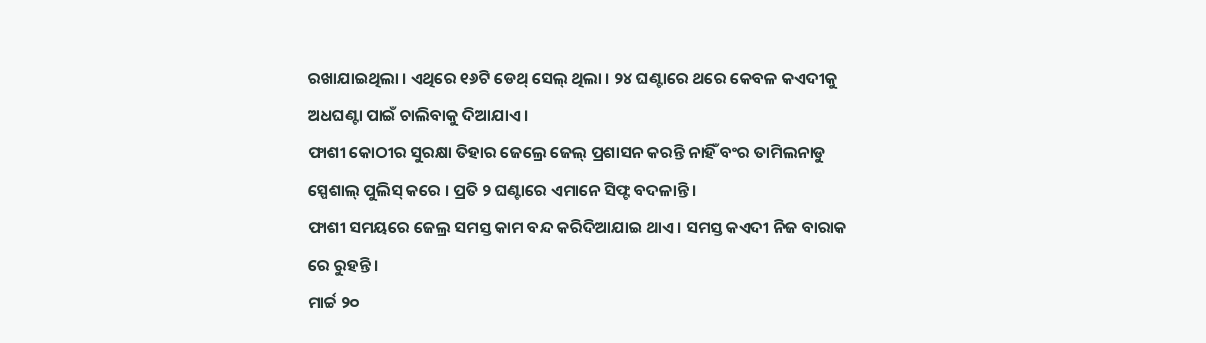ରଖାଯାଇଥିଲା । ଏଥିରେ ୧୬ଟି ଡେଥ୍ ସେଲ୍ ଥିଲା । ୨୪ ଘଣ୍ଟାରେ ଥରେ କେବଳ କଏଦୀକୁ ଅଧଘଣ୍ଟା ପାଇଁ ଚାଲିବାକୁ ଦିଆଯାଏ ।
ଫାଶୀ କୋଠୀର ସୁରକ୍ଷା ତିହାର ଜେଲ୍ରେ ଜେଲ୍ ପ୍ରଶାସନ କରନ୍ତି ନାହିଁ ବଂର ତାମିଲନାଡୁ ସ୍ପେଶାଲ୍ ପୁଲିସ୍ କରେ । ପ୍ରତି ୨ ଘଣ୍ଟାରେ ଏମାନେ ସିଫ୍ଟ ବଦଳାନ୍ତି ।
ଫାଶୀ ସମୟରେ ଜେଲ୍ର ସମସ୍ତ କାମ ବନ୍ଦ କରିଦିଆଯାଇ ଥାଏ । ସମସ୍ତ କଏଦୀ ନିଜ ବାରାକ ରେ ରୁହନ୍ତି ।
ମାର୍ଚ୍ଚ ୨୦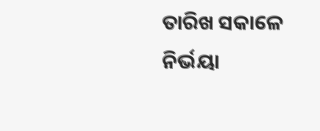ତାରିଖ ସକାଳେ ନିର୍ଭୟା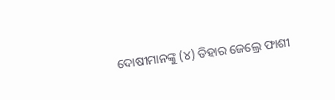ଦୋଷୀମାନଙ୍କୁ (୪) ତିହାର ଜେଲ୍ରେ ଫାଶୀ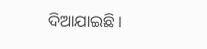ଦିଆଯାଇଛି ।